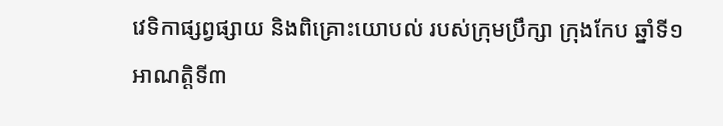វេទិកាផ្សព្វផ្សាយ និងពិគ្រោះយោបល់ របស់ក្រុមប្រឹក្សា ក្រុងកែប ឆ្នាំទី១ អាណត្តិទី៣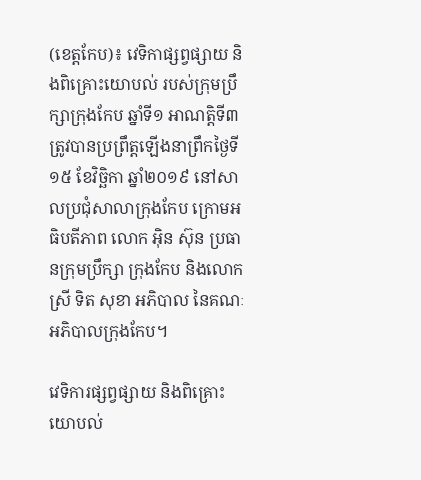(ខេត្តកែប)៖ វេទិកាផ្សព្វផ្សាយ និងពិគ្រោះយោបល់ របស់ក្រុមប្រឹក្សាក្រុងកែប ឆ្នាំទី១ អាណតិ្តទី៣ ត្រូវបានប្រព្រឹត្តឡើងនាព្រឹកថ្ងៃទី១៥ ខែវិច្ឆិកា ឆ្នាំ២០១៩ នៅសាលប្រជុំសាលាក្រុងកែប ក្រោមអធិបតីភាព លោក អ៊ិន ស៊ុន ប្រធានក្រុមប្រឹក្សា ក្រុងកែប និងលោកស្រី ទិត សុខា អភិបាល នៃគណៈអភិបាលក្រុងកែប។

វេទិការផ្សព្វផ្សាយ និងពិគ្រោះយោបល់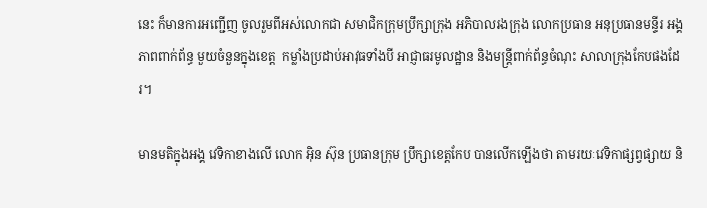នេះ ក៏មានការអញ្ជើញ ចូលរួមពីអស់លោកជា សមាជិកក្រុមប្រឹក្សាក្រុង អភិបាលរងក្រុង លោកប្រធាន អនុប្រធានមន្ទីរ អង្គភាពពាក់ព័ន្ធ មួយចំនួនក្នុងខេត្ត  កម្លាំងប្រដាប់អាវុធទាំងបី អាជ្ញាធរមូលដ្ឋាន និងមន្ត្រីពាក់ព័ន្ធចំណុះ សាលាក្រុងកែបផងដែរ។

មានមតិក្នុងអង្គ វេទិកាខាងលើ លោក អ៊ិន ស៊ុន ប្រធានក្រុម ប្រឹក្សាខេត្តកែប បានលើកឡើងថា តាមរយៈវេទិកាផ្សព្វផ្សាយ និ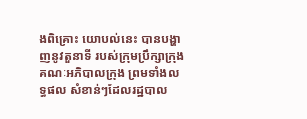ងពិគ្រោះ យោបល់នេះ បានបង្ហាញនូវតួនាទី របស់ក្រុមប្រឹក្សាក្រុង គណៈអភិបាលក្រុង ព្រមទាំងលទ្ធផល សំខាន់ៗដែលរដ្ឋបាល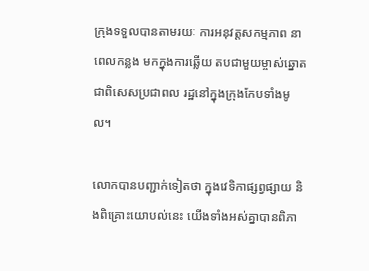ក្រុងទទួលបានតាមរយៈ ការអនុវត្តសកម្មភាព នាពេលកន្លង មកក្នុងការឆ្លើយ តបជាមួយម្ចាស់ឆ្នោត ជាពិសេសប្រជាពល រដ្ឋនៅក្នុងក្រុងកែបទាំងមូល។

លោកបានបញ្ជាក់ទៀតថា ក្នុងវេទិកាផ្សព្វផ្សាយ និងពិគ្រោះយោបល់នេះ យើងទាំងអស់គ្នាបានពិភា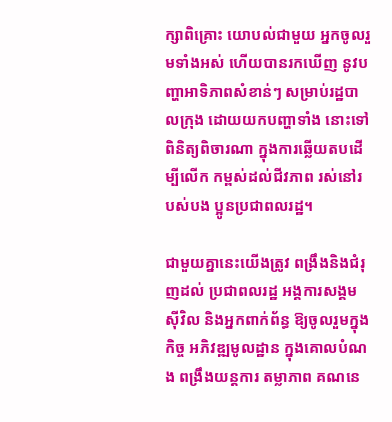ក្សាពិគ្រោះ យោបល់ជាមួយ អ្នកចូលរួមទាំងអស់ ហើយបានរកឃើញ នូវបញ្ហាអាទិភាពសំខាន់ៗ សម្រាប់រដ្ឋបាលក្រុង ដោយយកបញ្ហាទាំង នោះទៅពិនិត្យពិចារណា ក្នុងការឆ្លើយតបដើម្បីលើក កម្ពស់ដល់ជីវភាព រស់នៅរបស់បង ប្អូនប្រជាពលរដ្ឋ។

ជាមួយគ្នានេះយើងត្រូវ ពង្រឹងនិងជំរុញដល់ ប្រជាពលរដ្ឋ អង្គការសង្គមស៊ីវិល និងអ្នកពាក់ព័ន្ធ ឱ្យចូលរួមក្នុងកិច្ច អភិវឌ្ឍមូលដ្ឋាន ក្នុងគោលបំណង ពង្រឹងយន្តការ តម្លាភាព គណនេ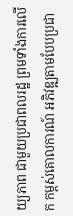យ្យភាព ជាមួយប្រជាពលរដ្ឋ ព្រមទាំងការលើក កម្ពស់គោលការណ៍ អភិវឌ្ឍតាមបែបប្រជា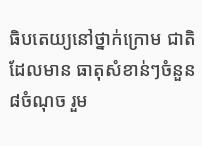ធិបតេយ្យនៅថ្នាក់ក្រោម ជាតិ ដែលមាន ធាតុសំខាន់ៗចំនួន ៨ចំណុច រួម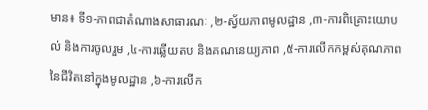មាន៖ ទី១-ភាពជាតំណាងសាធារណៈ ,២-ស្វ័យភាពមូលដ្ឋាន ,៣-ការពិគ្រោះយោបល់ និងការចូលរួម ,៤-ការឆ្លើយតប និងគណនេយ្យភាព ,៥-ការលើកកម្ពស់គុណភាពនៃជីវិតនៅក្នុងមូលដ្ឋាន ,៦-ការលើក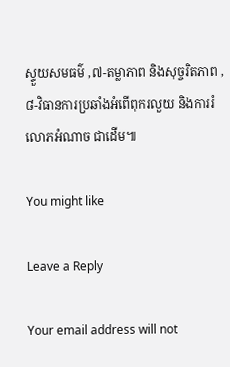ស្ទួយសមធម៌ ,៧-តម្លាភាព និងសុច្ចរិតភាព ,៨-វិធានការប្រឆាំងអំពើពុករលួយ និងការរំលោភអំណាច ជាដើម៕

You might like

Leave a Reply

Your email address will not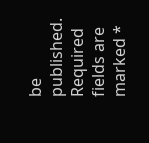be published. Required fields are marked *